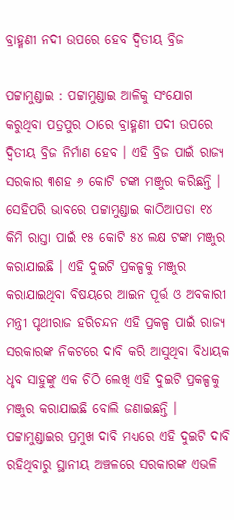ବ୍ରାହ୍ମଣୀ ନଦୀ ଉପରେ ହେବ ଦ୍ୱିତୀୟ ବ୍ରିଜ

ପଟ୍ଟାମୁଣ୍ଡାଇ : ପଟ୍ଟାମୁଣ୍ଡାଇ ଆଳିକୁ ସଂଯୋଗ କରୁଥିବା ପତ୍ରପୁର ଠାରେ ବ୍ରାହ୍ମଣୀ ପଦୀ ଉପରେ ଦ୍ୱିତୀୟ ବ୍ରିଜ ନିର୍ମାଣ ହେବ । ଏହି ବ୍ରିଜ ପାଇଁ ରାଜ୍ୟ ସରକାର ୩ଶହ ୬ କୋଟି ଟଙ୍କା ମଞ୍ଜୁର କରିଛନ୍ତି । ସେହିପରି ଭାବରେ ପଟ୍ଟାମୁଣ୍ଡାଇ କାଠିଆପଡା ୧୪ କିମି ରାସ୍ତା ପାଇଁ ୧୫ କୋଟି ୫୪ ଲକ୍ଷ ଟଙ୍କା ମଞ୍ଜୁର କରାଯାଇଛି । ଏହି ଦୁଇଟି ପ୍ରକଳ୍ପକୁ ମଞ୍ଜୁର କରାଯାଇଥିବା ବିଷୟରେ ଆଇନ ପୂର୍ତ୍ତ ଓ ଅବକାରୀ ମନ୍ତ୍ରୀ ପୃଥୀରାଜ ହରିଚନ୍ଦନ ଏହି ପ୍ରକଳ୍ପ ପାଇଁ ରାଜ୍ୟ ସରକାରଙ୍କ ନିକଟରେ ଦାବି କରି ଆସୁଥିବା ବିଧାୟକ ଧୃବ ସାହୁଙ୍କୁ ଏକ ଚିଠି ଲେଖି ଏହି ଦୁଇଟି ପ୍ରକଳ୍ପକୁ ମଞ୍ଜୁର କରାଯାଇଛି ବୋଲି ଜଣାଇଛନ୍ତି । ପଟ୍ଟାମୁଣ୍ଡାଇର ପ୍ରମୁଖ ଦାବି ମଧ୍ୟରେ ଏହି ଦୁଇଟି ଦାବି ରହିଥିବାରୁ ସ୍ଥାନୀୟ ଅଞ୍ଚଳରେ ସରକାରଙ୍କ ଏଭଳି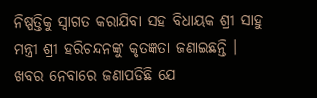ନିଷ୍ପତ୍ତିକୁ ସ୍ୱାଗତ କରାଯିବା ସହ ବିଧାୟକ ଶ୍ରୀ ସାହୁ ମନ୍ତ୍ରୀ ଶ୍ରୀ ହରିଚନ୍ଦନଙ୍କୁ କୃତଜ୍ଞତା ଜଣାଇଛନ୍ତି । ଖବର ନେବାରେ ଜଣାପଡିଛି ଯେ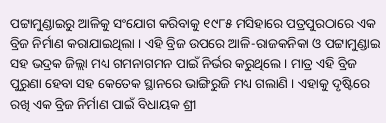ପଟ୍ଟାମୁଣ୍ଡାଇରୁ ଆଳିକୁ ସଂଯୋଗ କରିବାକୁ ୧୯୮୫ ମସିହାରେ ପତ୍ରପୁରଠାରେ ଏକ ବ୍ରିଜ ନିର୍ମାଣ କରାଯାଇଥିଲା । ଏହି ବ୍ରିଜ ଉପରେ ଆଳି-ରାଜକନିକା ଓ ପଟ୍ଟାମୁଣ୍ଡାଇ ସହ ଭଦ୍ରକ ଜିଲ୍ଲା ମଧ୍ୟ ଗମନାଗମନ ପାଇଁ ନିର୍ଭର କରୁଥିଲେ । ମାତ୍ର ଏହି ବ୍ରିଜ ପୁରୁଣା ହେବା ସହ କେତେକ ସ୍ଥାନରେ ଭାଙ୍ଗିରୁଜି ମଧ୍ୟ ଗଲାଣି । ଏହାକୁ ଦୃଷ୍ଟିରେ ରଖି ଏକ ବ୍ରିଜ ନିର୍ମାଣ ପାଇଁ ବିଧାୟକ ଶ୍ରୀ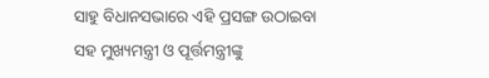ସାହୁ ବିଧାନସଭାରେ ଏହି ପ୍ରସଙ୍ଗ ଉଠାଇବା ସହ ମୁଖ୍ୟମନ୍ତ୍ରୀ ଓ ପୂର୍ତ୍ତମନ୍ତ୍ରୀଙ୍କୁ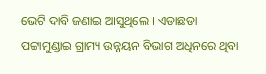ଭେଟି ଦାବି ଜଣାଇ ଆସୁଥିଲେ । ଏଡାଛଡା ପଟ୍ଟାମୁଣ୍ଡାଇ ଗ୍ରାମ୍ୟ ଉନ୍ନୟନ ବିଭାଗ ଅଧିନରେ ଥିବା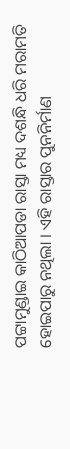ପଟ୍ଟାମୁଣ୍ଡାଇ କାଠିଆପଡା ରାସ୍ତା ମଧ୍ୟ ଦଶନ୍ଧି ଧରି ମରାମତି ହୋଇପାରୁ ନଥିଲା । ଏହି ରାସ୍ତାର ପୁନନିର୍ମାଣ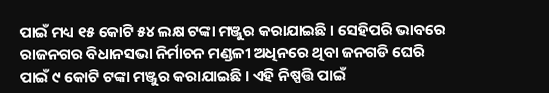ପାଇଁ ମଧ୍ୟ ୧୫ କୋଟି ୫୪ ଲକ୍ଷ ଟଙ୍କା ମଞ୍ଜୁର କରାଯାଇଛି । ସେହିପରି ଭାବରେ ରାଜନଗର ବିଧାନସଭା ନିର୍ମାଚନ ମଣ୍ଡଳୀ ଅଧିନରେ ଥିବା ଜନଗଡି ଘେରି ପାଇଁ ୯ କୋଟି ଟଙ୍କା ମଞ୍ଜୁର କରାଯାଇଛି । ଏହି ନିଷ୍ପତ୍ତି ପାଇଁ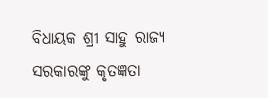ବିଧାୟକ ଶ୍ରୀ ସାହୁ ରାଜ୍ୟ ସରକାରଙ୍କୁ କୃତଜ୍ଞତା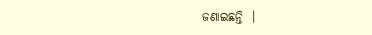ଜଣାଇଛନ୍ତି  ।